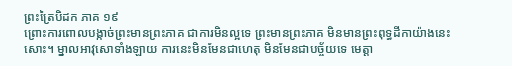ព្រះត្រៃបិដក ភាគ ១៩
ព្រោះការពោលបង្កាច់ព្រះមានព្រះភាគ ជាការមិនល្អទេ ព្រះមានព្រះភាគ មិនមានព្រះពុទ្ធដីកាយ៉ាងនេះសោះ។ ម្នាលអាវុសោទាំងឡាយ ការនេះមិនមែនជាហេតុ មិនមែនជាបច្ច័យទេ មេត្តា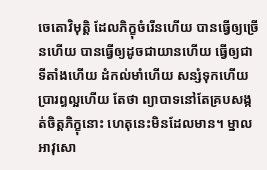ចេតោវិមុត្តិ ដែលភិក្ខុចំរើនហើយ បានធ្វើឲ្យច្រើនហើយ បានធ្វើឲ្យដូចជាយានហើយ ធ្វើឲ្យជាទីតាំងហើយ ដំកល់មាំហើយ សន្សំទុកហើយ ប្រារព្ធល្អហើយ តែថា ព្យាបាទនៅតែគ្របសង្កត់ចិត្តភិក្ខុនោះ ហេតុនេះមិនដែលមាន។ ម្នាលអាវុសោ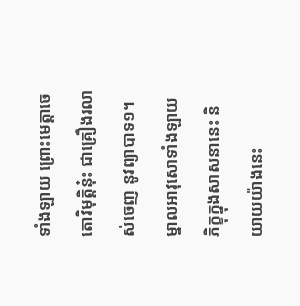ទាំងឡាយ ព្រោះមេត្តាចេតោវិមុត្តិនុ៎ះ ជាគ្រឿងរលាស់ចេញ នូវព្យាបាទ១។ ម្នាលអាវុសោទាំងឡាយ ភិក្ខុក្នុងសាសនានេះ និយាយយ៉ាងនេះ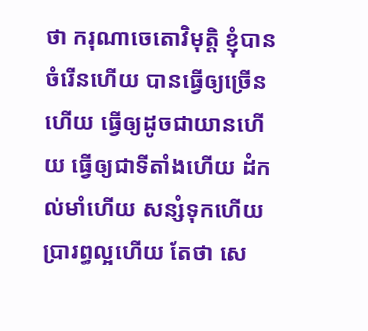ថា ករុណាចេតោវិមុត្តិ ខ្ញុំបានចំរើនហើយ បានធ្វើឲ្យច្រើនហើយ ធ្វើឲ្យដូចជាយានហើយ ធ្វើឲ្យជាទីតាំងហើយ ដំកល់មាំហើយ សន្សំទុកហើយ ប្រារព្ធល្អហើយ តែថា សេ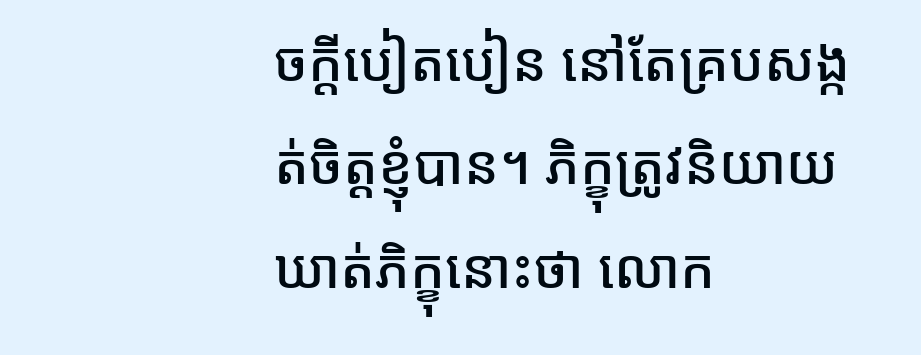ចក្តីបៀតបៀន នៅតែគ្របសង្កត់ចិត្តខ្ញុំបាន។ ភិក្ខុត្រូវនិយាយឃាត់ភិក្ខុនោះថា លោក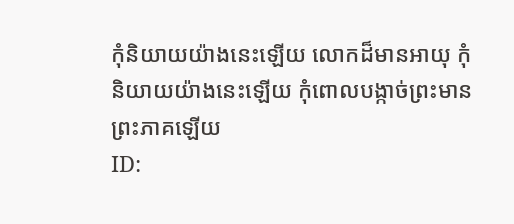កុំនិយាយយ៉ាងនេះឡើយ លោកដ៏មានអាយុ កុំនិយាយយ៉ាងនេះឡើយ កុំពោលបង្កាច់ព្រះមានព្រះភាគឡើយ
ID: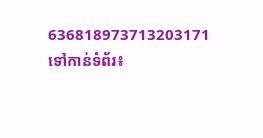636818973713203171
ទៅកាន់ទំព័រ៖